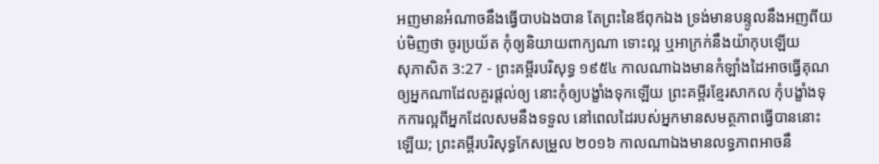អញមានអំណាចនឹងធ្វើបាបឯងបាន តែព្រះនៃឪពុកឯង ទ្រង់មានបន្ទូលនឹងអញពីយប់មិញថា ចូរប្រយ័ត កុំឲ្យនិយាយពាក្យណា ទោះល្អ ឬអាក្រក់នឹងយ៉ាកុបឡើយ
សុភាសិត 3:27 - ព្រះគម្ពីរបរិសុទ្ធ ១៩៥៤ កាលណាឯងមានកំឡាំងដៃអាចធ្វើគុណឲ្យអ្នកណាដែលគួរផ្តល់ឲ្យ នោះកុំឲ្យបង្ខាំងទុកឡើយ ព្រះគម្ពីរខ្មែរសាកល កុំបង្ខាំងទុកការល្អពីអ្នកដែលសមនឹងទទួល នៅពេលដៃរបស់អ្នកមានសមត្ថភាពធ្វើបាននោះឡើយ; ព្រះគម្ពីរបរិសុទ្ធកែសម្រួល ២០១៦ កាលណាឯងមានលទ្ធភាពអាចនឹ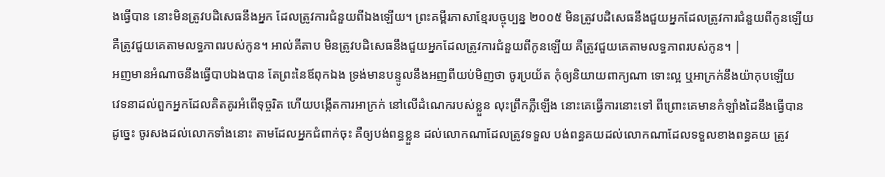ងធ្វើបាន នោះមិនត្រូវបដិសេធនឹងអ្នក ដែលត្រូវការជំនួយពីឯងឡើយ។ ព្រះគម្ពីរភាសាខ្មែរបច្ចុប្បន្ន ២០០៥ មិនត្រូវបដិសេធនឹងជួយអ្នកដែលត្រូវការជំនួយពីកូនឡើយ គឺត្រូវជួយគេតាមលទ្ធភាពរបស់កូន។ អាល់គីតាប មិនត្រូវបដិសេធនឹងជួយអ្នកដែលត្រូវការជំនួយពីកូនឡើយ គឺត្រូវជួយគេតាមលទ្ធភាពរបស់កូន។ |
អញមានអំណាចនឹងធ្វើបាបឯងបាន តែព្រះនៃឪពុកឯង ទ្រង់មានបន្ទូលនឹងអញពីយប់មិញថា ចូរប្រយ័ត កុំឲ្យនិយាយពាក្យណា ទោះល្អ ឬអាក្រក់នឹងយ៉ាកុបឡើយ
វេទនាដល់ពួកអ្នកដែលគិតគូរអំពើទុច្ចរិត ហើយបង្កើតការអាក្រក់ នៅលើដំណេករបស់ខ្លួន លុះព្រឹកភ្លឺឡើង នោះគេធ្វើការនោះទៅ ពីព្រោះគេមានកំឡាំងដៃនឹងធ្វើបាន
ដូច្នេះ ចូរសងដល់លោកទាំងនោះ តាមដែលអ្នកជំពាក់ចុះ គឺឲ្យបង់ពន្ធខ្លួន ដល់លោកណាដែលត្រូវទទួល បង់ពន្ធគយដល់លោកណាដែលទទួលខាងពន្ធគយ ត្រូវ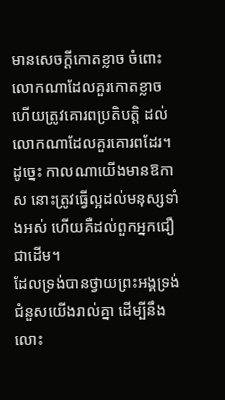មានសេចក្ដីកោតខ្លាច ចំពោះលោកណាដែលគួរកោតខ្លាច ហើយត្រូវគោរពប្រតិបត្តិ ដល់លោកណាដែលគួរគោរពដែរ។
ដូច្នេះ កាលណាយើងមានឱកាស នោះត្រូវធ្វើល្អដល់មនុស្សទាំងអស់ ហើយគឺដល់ពួកអ្នកជឿជាដើម។
ដែលទ្រង់បានថ្វាយព្រះអង្គទ្រង់ជំនួសយើងរាល់គ្នា ដើម្បីនឹងលោះ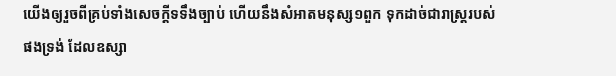យើងឲ្យរួចពីគ្រប់ទាំងសេចក្ដីទទឹងច្បាប់ ហើយនឹងសំអាតមនុស្ស១ពួក ទុកដាច់ជារាស្ត្ររបស់ផងទ្រង់ ដែលឧស្សា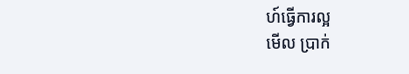ហ៍ធ្វើការល្អ
មើល ប្រាក់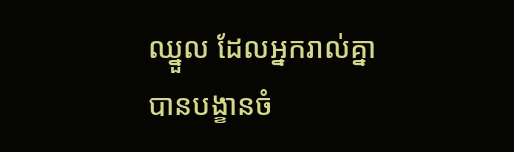ឈ្នួល ដែលអ្នករាល់គ្នាបានបង្ខានចំ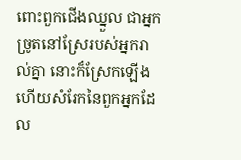ពោះពួកជើងឈ្នួល ជាអ្នកច្រូតនៅស្រែរបស់អ្នករាល់គ្នា នោះក៏ស្រែកឡើង ហើយសំរែកនៃពួកអ្នកដែល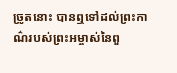ច្រូតនោះ បានឮទៅដល់ព្រះកាណ៌របស់ព្រះអម្ចាស់នៃពួ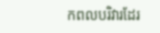កពលបរិវារដែរ